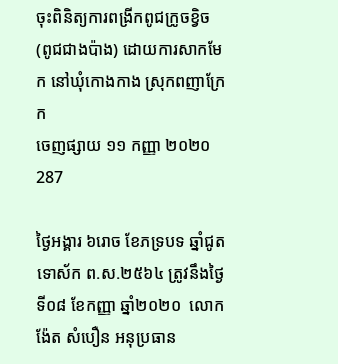ចុះពិនិត្យការពង្រីកពូជក្រូចខ្វិច (ពូជជាងប៉ាង) ដោយការសាកមែក នៅឃុំកោងកាង ស្រុកពញាក្រែក
ចេញផ្សាយ ១១ កញ្ញា ២០២០
287

ថ្ងៃអង្គារ ៦រោច ខែភទ្របទ ឆ្នាំជូត ទោស័ក ព.ស.២៥៦៤ ត្រូវនឹងថ្ងៃទី០៨ ខែកញ្ញា ឆ្នាំ២០២០  លោក ង៉ែត សំបឿន អនុប្រធាន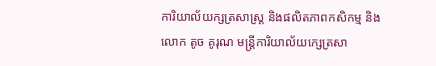ការិយាល័យក្សត្រសាស្ត្រ និងផលិតភាពកសិកម្ម និងលោក តូច គូរុណ មន្ត្រីការិយាល័យក្សេត្រសា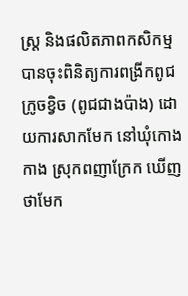ស្ត្រ និងផលិតភាពកសិកម្ម បានចុះពិនិត្យការពង្រីកពូជក្រូចខ្វិច (ពូជជាងប៉ាង) ដោយការសាកមែក នៅឃុំកោងកាង ស្រុកពញាក្រែក ឃើញថាមែក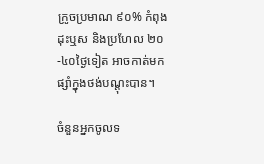ក្រូចប្រមាណ ៩០% កំពុងដុះឬស និងប្រហែល ២០-៤០ថ្ងៃទៀត អាចកាត់មកផ្សាំក្នុងថង់បណ្តុះបាន។

ចំនួនអ្នកចូលទ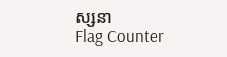ស្សនា
Flag Counter